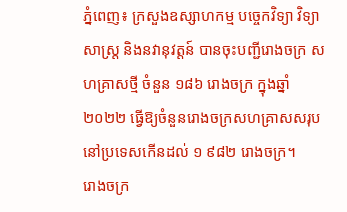ភ្នំពេញ៖ ក្រសួងឧស្សាហកម្ម បច្ចេកវិទ្យា វិទ្យាសាស្រ្ត និងនវានុវត្តន៍ បានចុះបញ្ជីរោងចក្រ សហគ្រាសថ្មី ចំនួន ១៨៦ រោងចក្រ ក្នុងឆ្នាំ២០២២ ធ្វើឱ្យចំនួនរោងចក្រសហគ្រាសសរុបនៅប្រទេសកើនដល់ ១ ៩៨២ រោងចក្រ។
រោងចក្រ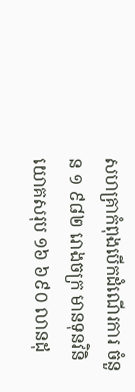សហគ្រាកំពុងបើកដំណើរការ ចំនួន ១ ៩៨២ រោងចក្រ មានទុនវិនិយោគសរុប ១៦ ៦៩០ លានដុ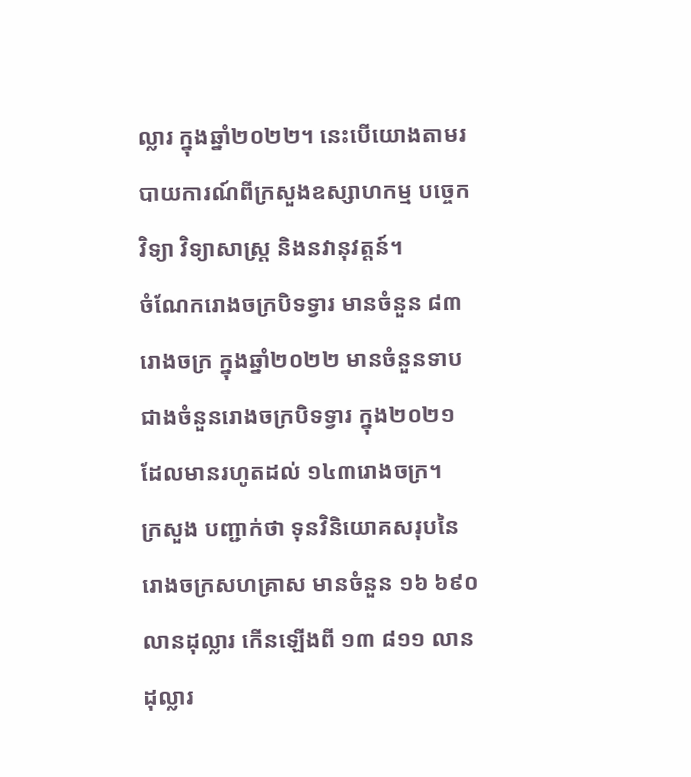ល្លារ ក្នុងឆ្នាំ២០២២។ នេះបើយោងតាមរបាយការណ៍ពីក្រសួងឧស្សាហកម្ម បច្ចេកវិទ្យា វិទ្យាសាស្រ្ត និងនវានុវត្តន៍។
ចំណែករោងចក្របិទទ្វារ មានចំនួន ៨៣ រោងចក្រ ក្នុងឆ្នាំ២០២២ មានចំនួនទាបជាងចំនួនរោងចក្របិទទ្វារ ក្នុង២០២១ ដែលមានរហូតដល់ ១៤៣រោងចក្រ។
ក្រសួង បញ្ជាក់ថា ទុនវិនិយោគសរុបនៃរោងចក្រសហគ្រាស មានចំនួន ១៦ ៦៩០ លានដុល្លារ កើនឡើងពី ១៣ ៨១១ លានដុល្លារ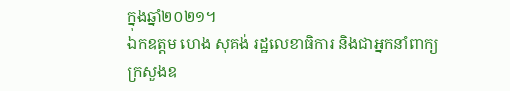ក្នុងឆ្នាំ២០២១។
ឯកឧត្តម ហេង សុគង់ រដ្ឋលេខាធិការ និងជាអ្នកនាំពាក្យក្រសួងឧ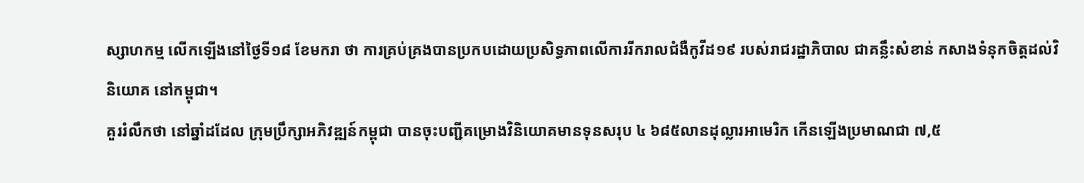ស្សាហកម្ម លើកឡើងនៅថ្ងៃទី១៨ ខែមករា ថា ការគ្រប់គ្រងបានប្រកបដោយប្រសិទ្ធភាពលើការរីករាលជំងឺកូវីដ១៩ របស់រាជរដ្ឋាភិបាល ជាគន្លឹះសំខាន់ កសាងទំនុកចិត្តដល់វិនិយោគ នៅកម្ពុជា។
គួររំលឹកថា នៅឆ្នាំដដែល ក្រុមប្រឹក្សាអភិវឌ្ឍន៍កម្ពុជា បានចុះបញ្ជីគម្រោងវិនិយោគមានទុនសរុប ៤ ៦៨៥លានដុល្លារអាមេរិក កើនឡើងប្រមាណជា ៧,៥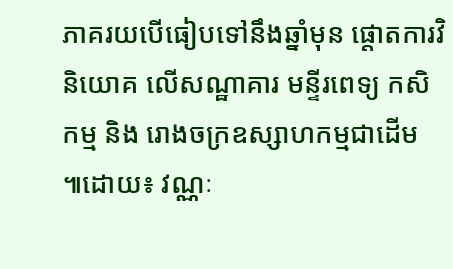ភាគរយបើធៀបទៅនឹងឆ្នាំមុន ផ្តោតការវិនិយោគ លើសណ្ឋាគារ មន្ទីរពេទ្យ កសិកម្ម និង រោងចក្រឧស្សាហកម្មជាដើម ៕ដោយ៖ វណ្ណៈ